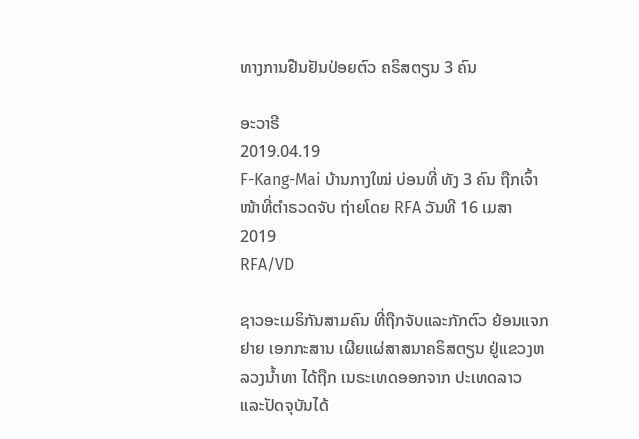ທາງການຢືນຢັນປ່ອຍຕົວ ຄຣິສຕຽນ 3 ຄົນ

ອະວາຣີ
2019.04.19
F-Kang-Mai ບ້ານກາງໃໝ່ ບ່ອນທີ່ ທັງ 3 ຄົນ ຖືກເຈົ້າໜ້າທີ່ຕໍາຣວດຈັບ ຖ່າຍໂດຍ RFA ວັນທີ 16 ເມສາ 2019
RFA/VD

ຊາວອະເມຣິກັນສາມຄົນ ທີ່ຖືກຈັບແລະກັກຕົວ ຍ້ອນແຈກຢາຍ ເອກກະສານ ເຜີຍແຜ່ສາສນາຄຣິສຕຽນ ຢູ່ແຂວງຫລວງນ້ຳທາ ໄດ້ຖືກ ເນຣະເທດອອກຈາກ ປະເທດລາວ ແລະປັດຈຸບັນໄດ້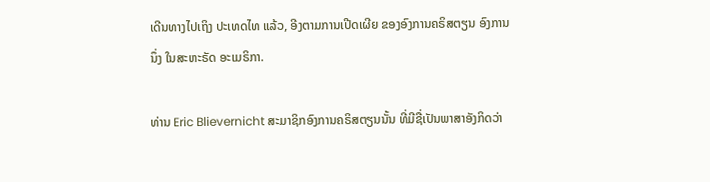ເດີນທາງໄປເຖິງ ປະເທດໄທ ແລ້ວ, ອີງຕາມການເປີດເຜີຍ ຂອງອົງການຄຣິສຕຽນ ອົງການນຶ່ງ ໃນສະຫະຣັດ ອະເມຣິກາ.

ທ່ານ Eric Blievernicht ສະມາຊິກອົງການຄຣິສຕຽນນັ້ນ ທີ່ມີຊື່ເປັນພາສາອັງກິດວ່າ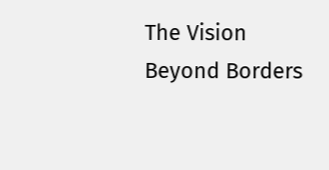The Vision Beyond Borders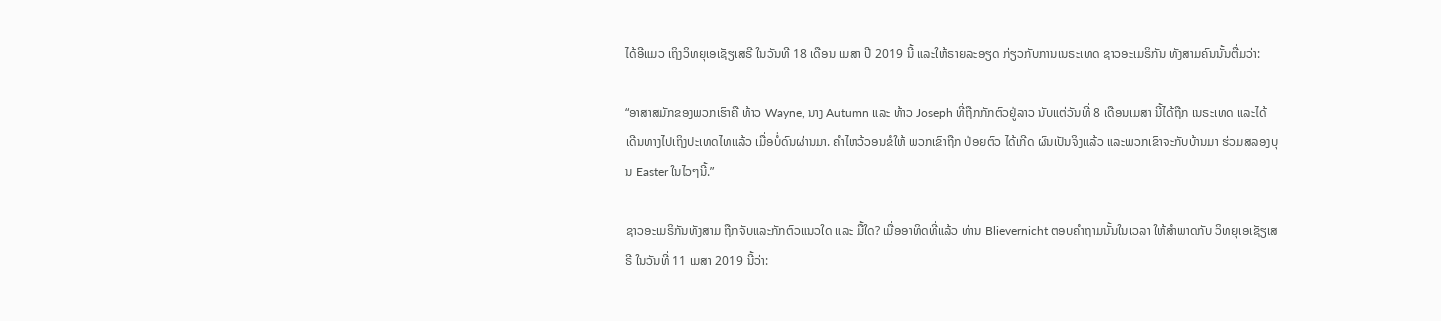ໄດ້ອີແມວ ເຖິງວິທຍຸເອເຊັຽເສຣີ ໃນວັນທີ 18 ເດືອນ ເມສາ ປີ 2019 ນີ້ ແລະໃຫ້ຣາຍລະອຽດ ກ່ຽວກັບການເນຣະເທດ ຊາວອະເມຣິກັນ ທັງສາມຄົນນັ້ນຕື່ມວ່າ:

“ອາສາສມັກຂອງພວກເຮົາຄື ທ້າວ Wayne, ນາງ Autumn ແລະ ທ້າວ Joseph ທີ່ຖືກກັກຕົວຢູ່ລາວ ນັບແຕ່ວັນທີ່ 8 ເດືອນເມສາ ນີ້ໄດ້ຖືກ ເນຣະເທດ ແລະໄດ້ເດີນທາງໄປເຖິງປະເທດໄທແລ້ວ ເມື່ອບໍ່ດົນຜ່ານມາ. ຄຳໄຫວ້ວອນຂໍໃຫ້ ພວກເຂົາຖືກ ປ່ອຍຕົວ ໄດ້ເກີດ ຜົນເປັນຈິງແລ້ວ ແລະພວກເຂົາຈະກັບບ້ານມາ ຮ່ວມສລອງບຸນ Easter ໃນໄວໆນີ້.”

ຊາວອະເມຣິກັນທັງສາມ ຖືກຈັບແລະກັກຕົວແນວໃດ ແລະ ມື້ໃດ? ເມື່ອອາທິດທີ່ແລ້ວ ທ່ານ Blievernicht ຕອບຄຳຖາມນັ້ນໃນເວລາ ໃຫ້ສຳພາດກັບ ວິທຍຸເອເຊັຽເສຣີ ໃນວັນທີ່ 11 ເມສາ 2019 ນີ້ວ່າ: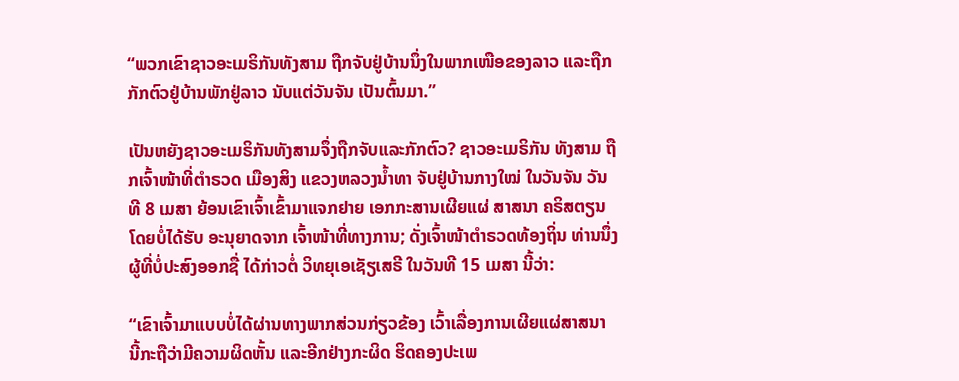“ພວກເຂົາຊາວອະເມຣິກັນທັງສາມ ຖືກຈັບຢູ່ບ້ານນຶ່ງໃນພາກເໜືອຂອງລາວ ແລະຖືກກັກຕົວຢູ່ບ້ານພັກຢູ່ລາວ ນັບແຕ່ວັນຈັນ ເປັນຕົ້ນມາ.”

ເປັນຫຍັງຊາວອະເມຣິກັນທັງສາມຈຶ່ງຖືກຈັບແລະກັກຕົວ? ຊາວອະເມຣິກັນ ທັງສາມ ຖືກເຈົ້າໜ້າທີ່ຕໍາຣວດ ເມືອງສິງ ແຂວງຫລວງນ້ຳທາ ຈັບຢູ່ບ້ານກາງໃໝ່ ໃນວັນຈັນ ວັນທີ 8 ເມສາ ຍ້ອນເຂົາເຈົ້າເຂົ້າມາແຈກຢາຍ ເອກກະສານເຜີຍແຜ່ ສາສນາ ຄຣິສຕຽນ ໂດຍບໍ່ໄດ້ຮັບ ອະນຸຍາດຈາກ ເຈົ້າໜ້າທີ່ທາງການ; ດັ່ງເຈົ້າໜ້າຕໍາຣວດທ້ອງຖິ່ນ ທ່ານນຶ່ງ ຜູ້ທີ່ບໍ່ປະສົງອອກຊື່ ໄດ້ກ່າວຕໍ່ ວິທຍຸເອເຊັຽເສຣີ ໃນວັນທີ 15 ເມສາ ນີ້ວ່າ:

“ເຂົາເຈົ້າມາແບບບໍ່ໄດ້ຜ່ານທາງພາກສ່ວນກ່ຽວຂ້ອງ ເວົ້າເລື່ອງການເຜີຍແຜ່ສາສນາ ນີ້ກະຖືວ່າມີຄວາມຜິດຫັ້ນ ແລະອີກຢ່າງກະຜິດ ຮິດຄອງປະເພ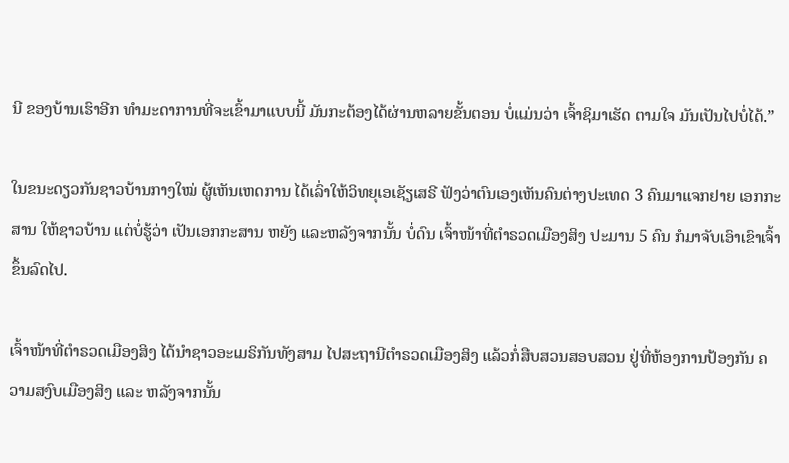ນີ ຂອງບ້ານເຮົາອີກ ທໍາມະດາການທີ່ຈະເຂົ້າມາແບບນີ້ ມັນກະຕ້ອງໄດ້ຜ່ານຫລາຍຂັ້ນຕອນ ບໍ່ແມ່ນວ່າ ເຈົ້າຊິມາເຮັດ ຕາມໃຈ ມັນເປັນໄປບໍ່ໄດ້.”

ໃນຂນະດຽວກັນຊາວບ້ານກາງໃໝ່ ຜູ້ເຫັນເຫດການ ໄດ້ເລົ່າໃຫ້ວິທຍຸເອເຊັຽເສຣີ ຟັງວ່າຕົນເອງເຫັນຄົນຕ່າງປະເທດ 3 ຄົນມາແຈກຢາຍ ເອກກະສານ ໃຫ້ຊາວບ້ານ ແຕ່ບໍ່ຮູ້ວ່າ ເປັນເອກກະສານ ຫຍັງ ແລະຫລັງຈາກນັ້ນ ບໍ່ດົນ ເຈົ້າໜ້າທີ່ຕໍາຣວດເມືອງສິງ ປະມານ 5 ຄົນ ກໍມາຈັບເອົາເຂົາເຈົ້າ ຂຶ້ນລົດໄປ.

ເຈົ້າໜ້າທີ່ຕຳຣວດເມືອງສິງ ໄດ້ນຳຊາວອະເມຣິກັນທັງສາມ ໄປສະຖານີຕຳຣວດເມືອງສິງ ແລ້ວກໍ່ສືບສວນສອບສວນ ຢູ່ທີ່ຫ້ອງການປ້ອງກັນ ຄວາມສງົບເມືອງສິງ ແລະ ຫລັງຈາກນັ້ນ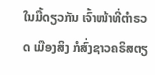ໃນມື້ດຽວກັນ ເຈົ້າໜ້າທີ່ຕຳຣວດ ເມືອງສິງ ກໍສົ່ງຊາວຄຣິສຕຽ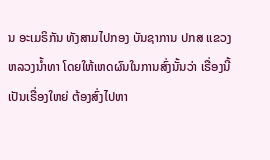ນ ອະເມຣິກັນ ທັງສາມໄປກອງ ບັນຊາການ ປກສ ແຂວງຫລວງນໍ້າທາ ໂດຍໃຫ້ເຫດຜົນໃນການສົ່ງນັ້ນວ່າ ເຣື່ອງນີ້ເປັນເຣື່ອງໃຫຍ່ ຕ້ອງສົ່ງໄປຫາ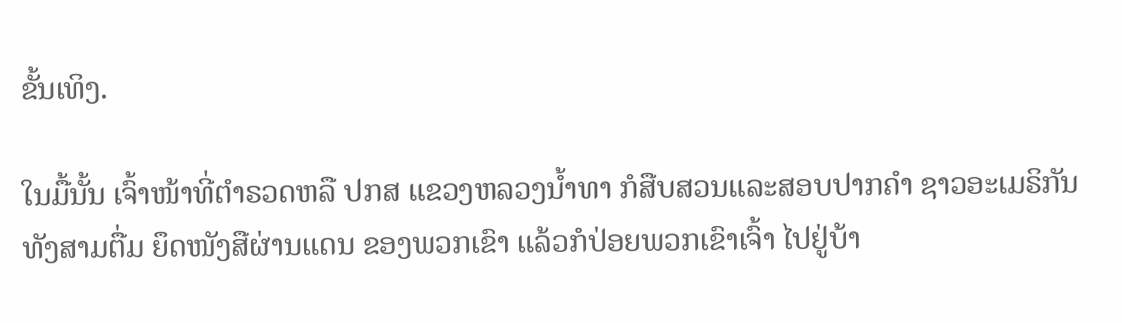ຂັ້ນເທິງ.

ໃນມື້ນັ້ນ ເຈົ້າໜ້າທີ່ຕຳຣວດຫລື ປກສ ແຂວງຫລວງນ້ຳທາ ກໍສືບສວນແລະສອບປາກຄຳ ຊາວອະເມຣິກັນທັງສາມຕື່ມ ຍຶດໜັງສືຜ່ານແດນ ຂອງພວກເຂົາ ແລ້ວກໍປ່ອຍພວກເຂົາເຈົ້າ ໄປຢູ່ບ້າ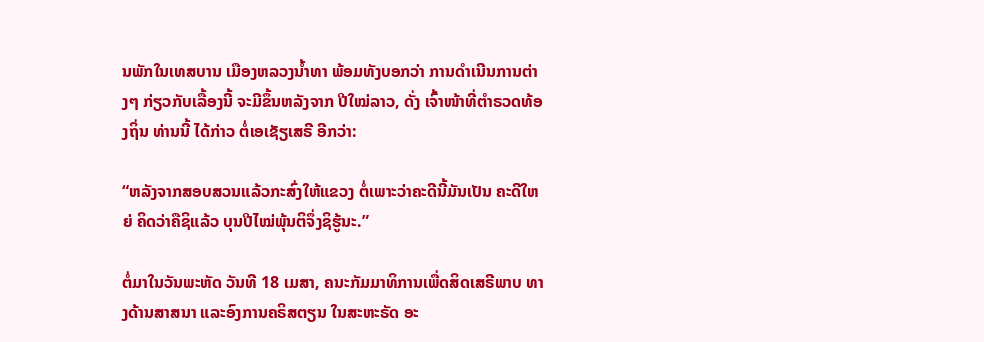ນພັກໃນເທສບານ ເມືອງຫລວງນ້ຳທາ ພ້ອມທັງບອກວ່າ ການດໍາເນີນການຕ່າງໆ ກ່ຽວກັບເລື້ອງນີ້ ຈະມີຂຶ້ນຫລັງຈາກ ປີໃໝ່ລາວ, ດັ່ງ ເຈົ້າໜ້າທີ່ຕໍາຣວດທ້ອງຖິ່ນ ທ່ານນີ້ ໄດ້ກ່າວ ຕໍ່ເອເຊັຽເສຣີ ອີກວ່າ:

“ຫລັງຈາກສອບສວນແລ້ວກະສົ່ງໃຫ້ແຂວງ ຕໍ່ເພາະວ່າຄະດີນີ້ມັນເປັນ ຄະດີໃຫຍ່ ຄິດວ່າຄືຊິແລ້ວ ບຸນປີໄໝ່ພຸ້ນຕິຈຶ່ງຊິຮູ້ນະ.”

ຕໍ່ມາໃນວັນພະຫັດ ວັນທີ 18 ເມສາ, ຄນະກັມມາທິການເພື່ດສິດເສຣີພາບ ທາງດ້ານສາສນາ ແລະອົງການຄຣິສຕຽນ ໃນສະຫະຣັດ ອະ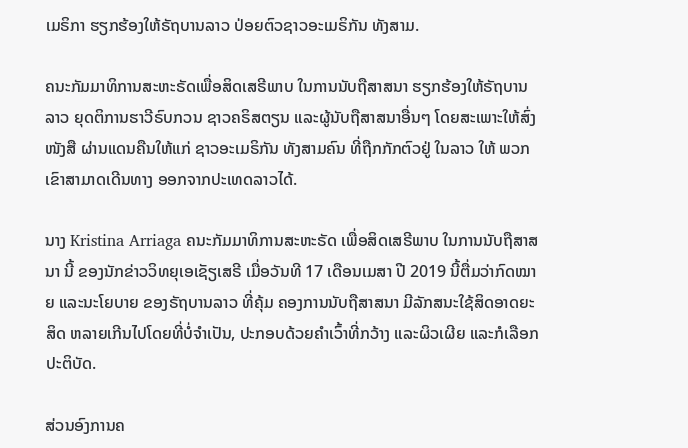ເມຣິກາ ຮຽກຮ້ອງໃຫ້ຣັຖບານລາວ ປ່ອຍຕົວຊາວອະເມຣິກັນ ທັງສາມ.

ຄນະກັມມາທິການສະຫະຣັດເພື່ອສິດເສຣີພາບ ໃນການນັບຖືສາສນາ ຮຽກຮ້ອງໃຫ້ຣັຖບານລາວ ຍຸດຕິການຮາວີຣົບກວນ ຊາວຄຣິສຕຽນ ແລະຜູ້ນັບຖືສາສນາອື່ນໆ ໂດຍສະເພາະໃຫ້ສົ່ງໜັງສື ຜ່ານແດນຄືນໃຫ້ແກ່ ຊາວອະເມຣິກັນ ທັງສາມຄົນ ທີ່ຖືກກັກຕົວຢູ່ ໃນລາວ ໃຫ້ ພວກເຂົາສາມາດເດີນທາງ ອອກຈາກປະເທດລາວໄດ້.

ນາງ Kristina Arriaga ຄນະກັມມາທິການສະຫະຣັດ ເພື່ອສິດເສຣີພາບ ໃນການນັບຖືສາສນາ ນີ້ ຂອງນັກຂ່າວວິທຍຸເອເຊັຽເສຣີ ເມື່ອວັນທີ 17 ເດືອນເມສາ ປີ 2019 ນີ້ຕື່ມວ່າກົດໝາຍ ແລະນະໂຍບາຍ ຂອງຣັຖບານລາວ ທີ່ຄຸ້ມ ຄອງການນັບຖືສາສນາ ມີລັກສນະໃຊ້ສິດອາດຍະສິດ ຫລາຍເກີນໄປໂດຍທີ່ບໍ່ຈຳເປັນ, ປະກອບດ້ວຍຄຳເວົ້າທີ່ກວ້າງ ແລະຜິວເຜີຍ ແລະກໍເລືອກປະຕິບັດ.

ສ່ວນອົງການຄ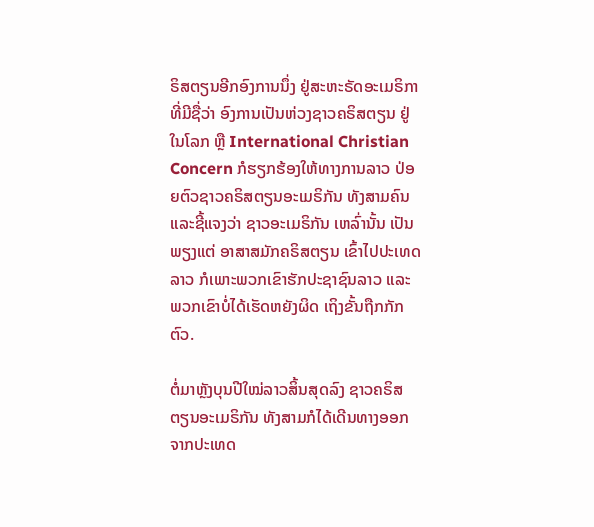ຣິສຕຽນອີກອົງການນຶ່ງ ຢູ່ສະຫະຣັດອະເມຣິກາ ທີ່ມີຊື່ວ່າ ອົງການເປັນຫ່ວງຊາວຄຣິສຕຽນ ຢູ່ໃນໂລກ ຫຼື International Christian Concern ກໍຮຽກຮ້ອງໃຫ້ທາງການລາວ ປ່ອຍຕົວຊາວຄຣິສຕຽນອະເມຣິກັນ ທັງສາມຄົນ ແລະຊີ້ແຈງວ່າ ຊາວອະເມຣິກັນ ເຫລົ່ານັ້ນ ເປັນພຽງແຕ່ ອາສາສມັກຄຣິສຕຽນ ເຂົ້າໄປປະເທດລາວ ກໍເພາະພວກເຂົາຮັກປະຊາຊົນລາວ ແລະພວກເຂົາບໍ່ໄດ້ເຮັດຫຍັງຜິດ ເຖິງຂັ້ນຖືກກັກຕົວ.

ຕໍ່ມາຫຼັງບຸນປີໃໝ່ລາວສິ້ນສຸດລົງ ຊາວຄຣິສຕຽນອະເມຣິກັນ ທັງສາມກໍໄດ້ເດີນທາງອອກ ຈາກປະເທດ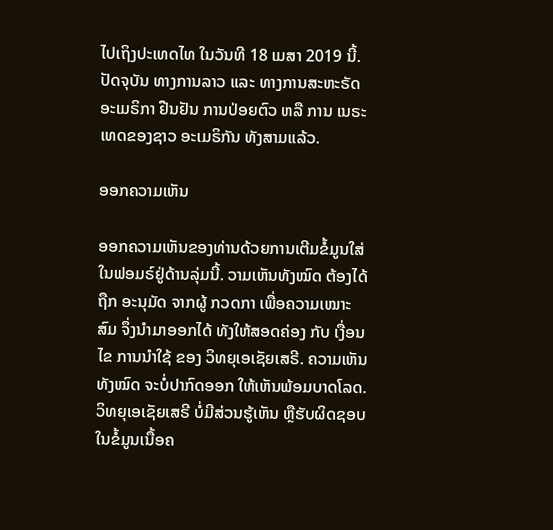ໄປເຖິງປະເທດໄທ ໃນວັນທີ 18 ເມສາ 2019 ນີ້. ປັດຈຸບັນ ທາງການລາວ ແລະ ທາງການສະຫະຣັດອະເມຣິກາ ຢືນຢັນ ການປ່ອຍຕົວ ຫລື ການ ເນຣະເທດຂອງຊາວ ອະເມຣິກັນ ທັງສາມແລ້ວ.

ອອກຄວາມເຫັນ

ອອກຄວາມເຫັນຂອງທ່ານດ້ວຍການເຕີມຂໍ້ມູນໃສ່ໃນຟອມຣ໌ຢູ່ດ້ານລຸ່ມນີ້. ວາມເຫັນທັງໝົດ ຕ້ອງໄດ້ຖືກ ອະນຸມັດ ຈາກຜູ້ ກວດກາ ເພື່ອຄວາມເໝາະສົມ ຈຶ່ງນໍາມາອອກໄດ້ ທັງໃຫ້ສອດຄ່ອງ ກັບ ເງື່ອນໄຂ ການນຳໃຊ້ ຂອງ ວິທຍຸເອເຊັຍເສຣີ. ຄວາມເຫັນທັງໝົດ ຈະບໍ່ປາກົດອອກ ໃຫ້ເຫັນພ້ອມບາດໂລດ. ວິທຍຸເອເຊັຍເສຣີ ບໍ່ມີສ່ວນຮູ້ເຫັນ ຫຼືຮັບຜິດຊອບ ໃນຂໍ້ມູນເນື້ອຄ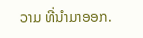ວາມ ທີ່ນໍາມາອອກ.